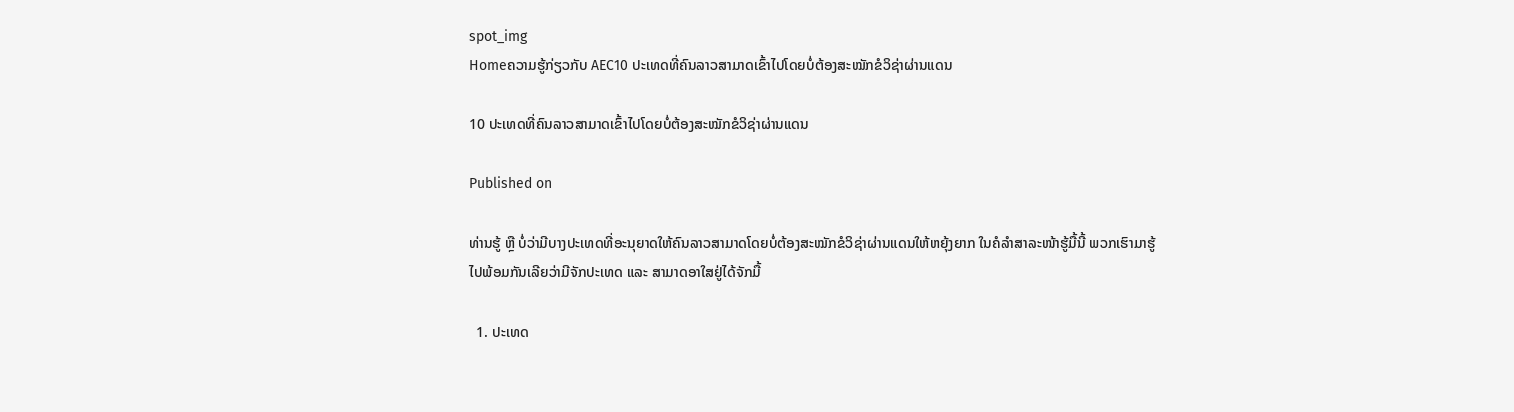spot_img
Homeຄວາມຮູ້ກ່ຽວກັບ AEC10 ປະເທດທີ່ຄົນລາວສາມາດເຂົ້າໄປໂດຍບໍ່ຕ້ອງສະໝັກຂໍວິຊ່າຜ່ານແດນ

10 ປະເທດທີ່ຄົນລາວສາມາດເຂົ້າໄປໂດຍບໍ່ຕ້ອງສະໝັກຂໍວິຊ່າຜ່ານແດນ

Published on

ທ່ານຮູ້ ຫຼື ບໍ່ວ່າມີບາງປະເທດທີ່ອະນຸຍາດໃຫ້ຄົນລາວສາມາດໂດຍບໍ່ຕ້ອງສະໝັກຂໍວິຊ່າຜ່ານແດນໃຫ້ຫຍຸ້ງຍາກ ໃນຄໍລຳສາລະໜ້າຮູ້ມື້ນີ້ ພວກເຮົາມາຮູ້ໄປພ້ອມກັນເລີຍວ່າມີຈັກປະເທດ ແລະ ສາມາດອາໃສຢູ່ໄດ້ຈັກມື້

  1. ປະເທດ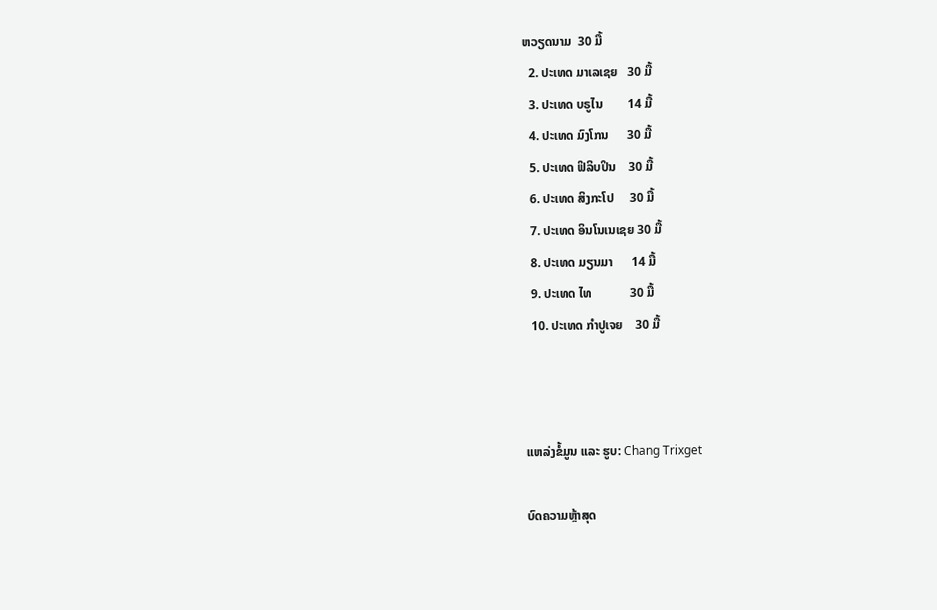ຫວຽດນາມ  30 ມື້
  2. ປະເທດ ມາເລເຊຍ   30 ມື້
  3. ປະເທດ ບຣູໄນ        14 ມື້
  4. ປະເທດ ມົງໂກນ      30 ມື້
  5. ປະເທດ ຟິລິບປິນ    30 ມື້
  6. ປະເທດ ສິງກະໂປ     30 ມື້
  7. ປະເທດ ອິນໂນເນເຊຍ 30 ມື້
  8. ປະເທດ ມຽນມາ      14 ມື້
  9. ປະເທດ ໄທ            30 ມື້
  10. ປະເທດ ກຳປູເຈຍ    30 ມື້



ແຫລ່ງຂໍ້ມູນ ແລະ ຮູບ: Chang Trixget

ບົດຄວາມຫຼ້າສຸດ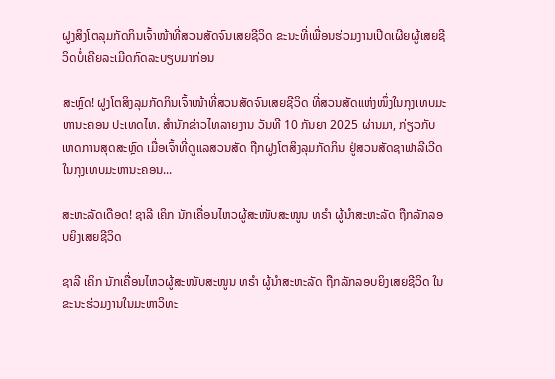ຝູງສິງໂຕລຸມກັດກິນເຈົ້າໜ້າທີ່ສວນສັດຈົນເສຍຊີວິດ ຂະນະທີ່ເພື່ອນຮ່ວມງານເປີດເຜີຍຜູ້ເສຍຊີວິດບໍ່ເຄີຍລະເມີດກົດລະບຽບມາກ່ອນ

ສະຫຼົດ! ຝູງໂຕສິງລຸມກັດກິນເຈົ້າໜ້າທີ່ສວນສັດຈົນເສຍຊີວິດ ທີ່ສວນສັດແຫ່ງໜຶ່ງໃນກຸງເທບມະຫານະຄອນ ປະເທດໄທ. ສຳນັກຂ່າວໄທລາຍງານ ວັນທີ 10 ກັນຍາ 2025 ຜ່ານມາ, ກ່ຽວກັບເຫດການສຸດສະຫຼົດ ເມື່ອເຈົ້າທີ່ດູແລສວນສັດ ຖືກຝູງໂຕສິງລຸມກັດກິນ ຢູ່ສວນສັດຊາຟາລີເວີດ ໃນກຸງເທບມະຫານະຄອນ...

ສະຫະລັດເດືອດ! ຊາລີ ເຄິກ ນັກເຄື່ອນໄຫວຜູ້ສະໜັບສະໜູນ ທຣຳ ຜູ້ນຳສະຫະລັດ ຖືກລັກລອບຍິງເສຍຊີວິດ

ຊາລີ ເຄິກ ນັກເຄື່ອນໄຫວຜູ້ສະໜັບສະໜູນ ທຣຳ ຜູ້ນຳສະຫະລັດ ຖືກລັກລອບຍິງເສຍຊີວິດ ໃນຂະນະຮ່ວມງານໃນມະຫາວິທະ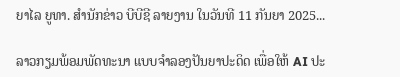ຍາໄລ ຍູທາ. ສຳນັກຂ່າວ ບີບີຊີ ລາຍງານ ໃນວັນທີ 11 ກັນຍາ 2025...

ລາວກຽມພ້ອມພັດທະນາ ແບບຈຳລອງປັນຍາປະດິດ ເພື່ອໃຫ້ AI ປະ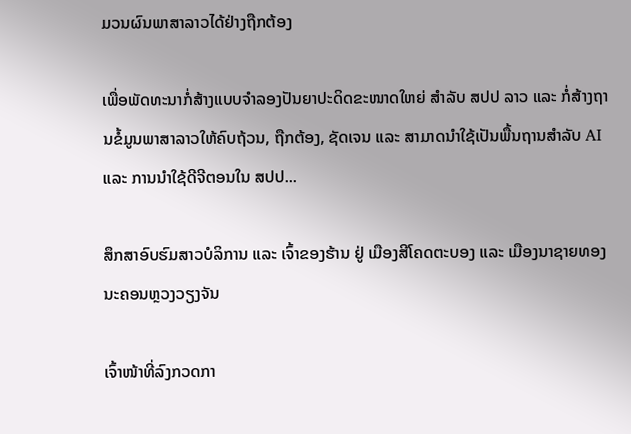ມວນຜົນພາສາລາວໄດ້ຢ່າງຖືກຕ້ອງ

ເພື່ອພັດທະນາກໍ່ສ້າງແບບຈໍາລອງປັນຍາປະດິດຂະໜາດໃຫຍ່ ສໍາລັບ ສປປ ລາວ ແລະ ກໍ່ສ້າງຖານຂໍ້ມູນພາສາລາວໃຫ້ຄົບຖ້ວນ, ຖືກຕ້ອງ, ຊັດເຈນ ແລະ ສາມາດນໍາໃຊ້ເປັນພື້ນຖານສໍາລັບ AI ແລະ ການນໍາໃຊ້ດີຈີຕອນໃນ ສປປ...

ສຶກສາອົບຮົມສາວບໍລິການ ແລະ ເຈົ້າຂອງຮ້ານ ຢູ່ ເມືອງສີໂຄດຕະບອງ ແລະ ເມືອງນາຊາຍທອງ ນະຄອນຫຼວງວຽງຈັນ

ເຈົ້າໜ້າທີ່ລົງກວດກາ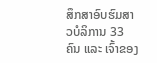ສຶກສາອົບຮົມສາວບໍລິການ 33 ຄົນ ແລະ ເຈົ້າຂອງ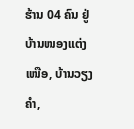ຮ້ານ 04 ຄົນ ຢູ່ ບ້ານໜອງແຕ່ງເໜືອ, ບ້ານວຽງຄຳ,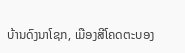ບ້ານດົງນາໂຊກ, ເມືອງສີໂຄດຕະບອງ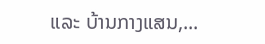ແລະ ບ້ານກາງແສນ,...